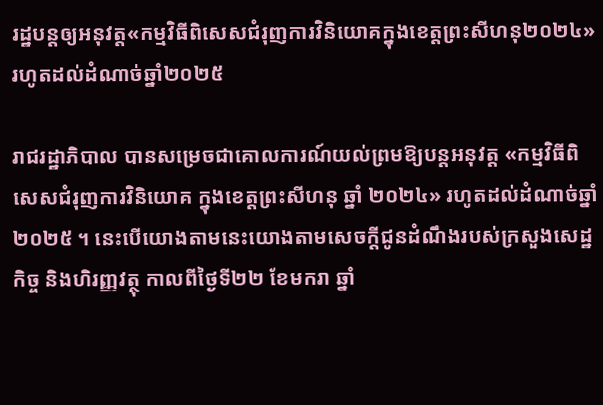រដ្ឋបន្តឲ្យអនុវត្ត«កម្មវិធីពិសេសជំរុញការវិនិយោគក្នុងខេត្តព្រះសីហនុ២០២៤»រហូតដល់ដំណាច់ឆ្នាំ២០២៥

រាជរដ្ឋាភិបាល បានសម្រេចជាគោលការណ៍យល់ព្រមឱ្យបន្តអនុវត្ត «កម្មវិធីពិសេសជំរុញការវិនិយោគ ក្នុងខេត្តព្រះសីហនុ ឆ្នាំ ២០២៤» រហូតដល់ដំណាច់ឆ្នាំ ២០២៥ ។ នេះបើយោងតាមនេះយោងតាមសេចក្តីជូនដំណឹងរបស់ក្រសួងសេដ្ឋកិច្ច និងហិរញ្ញវត្ថុ កាលពីថ្ងៃទី២២ ខែមករា ឆ្នាំ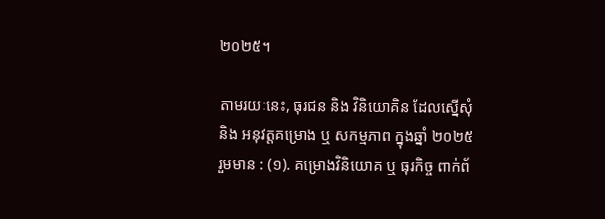២០២៥។

តាមរយៈនេះ, ធុរជន និង វិនិយោគិន ដែលស្នើសុំ និង អនុវត្តគម្រោង ឬ សកម្មភាព ក្នុងឆ្នាំ ២០២៥ រួមមាន : (១). គម្រោងវិនិយោគ ឬ ធុរកិច្ច ពាក់ព័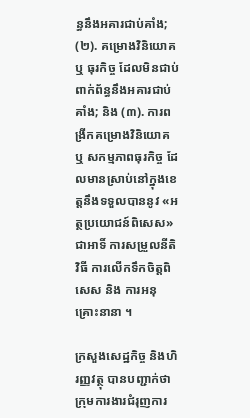ន្ធនឹងអគារជាប់គាំង; (២). គម្រោងវិនិយោគ ឬ ធុរកិច្ច ដែលមិនជាប់ពាក់ព័ន្ធនឹងអគារជាប់គាំង; និង (៣). ការពង្រីកគម្រោងវិនិយោគ ឬ សកម្មភាពធុរកិច្ច ដែលមានស្រាប់នៅក្នុងខេត្តនឹងទទួលបាននូវ «អត្ថប្រយោជន៍ពិសេស» ជាអាទិ៍ ការសម្រួលនីតិវិធី ការលើកទឹកចិត្តពិសេស និង ការអនុគ្រោះនានា ។

ក្រសួងសេដ្ឋកិច្ច និងហិរញ្ញវត្ថុ បានបញ្ជាក់ថា ក្រុមការងារជំរុញការ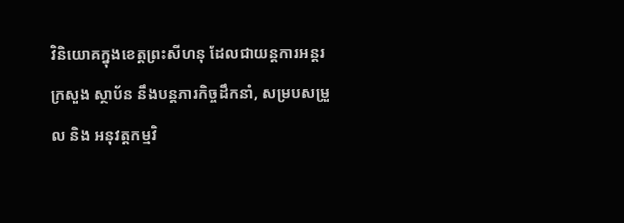វិនិយោគក្នុងខេត្តព្រះសីហនុ ដែលជាយន្តការអន្តរក្រសួង ស្ថាប័ន នឹងបន្តភារកិច្ចដឹកនាំ, សម្របសម្រួល និង អនុវត្តកម្មវិ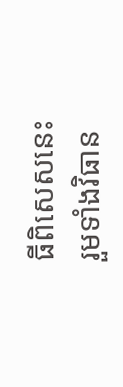ធីពិសេសនេះ រួមទាំងវិធាន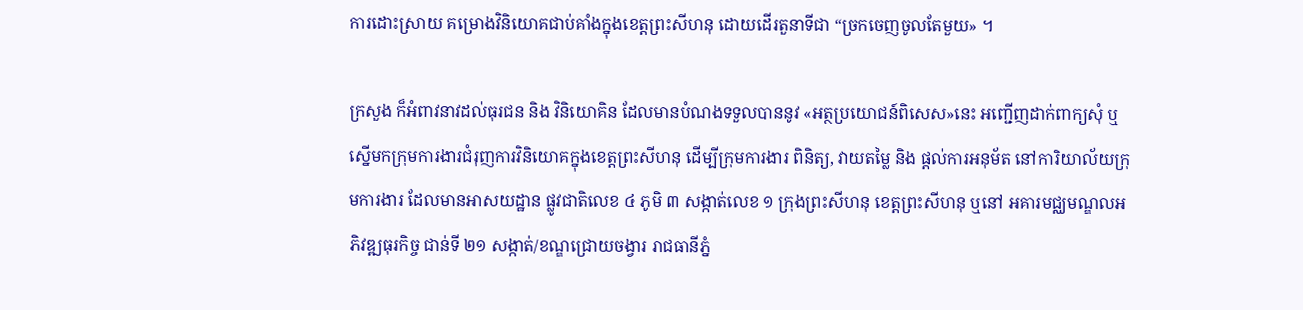ការដោះស្រាយ គម្រោងវិនិយោគជាប់គាំងក្នុងខេត្តព្រះសីហនុ ដោយដើរតួនាទីជា “ច្រកចេញចូលតែមួយ» ។

ក្រសួង ក៏អំពាវនាវដល់ធុរជន និង វិនិយោគិន ដែលមានបំណងទទួលបាននូវ «អត្ថប្រយោជន៍ពិសេស»នេះ អញ្ជើញដាក់ពាក្យសុំ ឬ ស្នើមកក្រុមការងារជំរុញការវិនិយោគក្នុងខេត្តព្រះសីហនុ ដើម្បីក្រុមការងារ ពិនិត្យ, វាយតម្លៃ និង ផ្តល់ការអនុម័ត នៅការិយាល័យក្រុមការងារ ដែលមានអាសយដ្ឋាន ផ្លូវជាតិលេខ ៤ ភូមិ ៣ សង្កាត់លេខ ១ ក្រុងព្រះសីហនុ ខេត្តព្រះសីហនុ ឬនៅ អគារមជ្ឈមណ្ឌលអភិវឌ្ឍធុរកិច្ច ជាន់ទី ២១ សង្កាត់/ខណ្ឌជ្រោយចង្វារ រាជធានីភ្នំ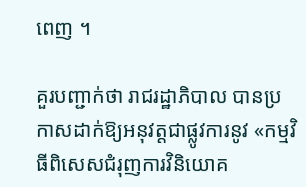ពេញ ។

គួរបញ្ជាក់ថា រាជរដ្ឋាភិបាល បានប្រកាសដាក់ឱ្យអនុវត្តជាផ្លូវការនូវ «កម្មវិធីពិសេសជំរុញការវិនិយោគ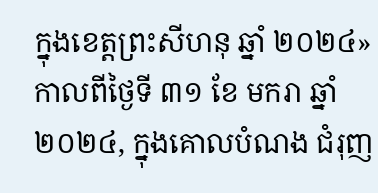ក្នុងខេត្តព្រះសីហនុ ឆ្នាំ ២០២៤» កាលពីថ្ងៃទី ៣១ ខែ មករា ឆ្នាំ ២០២៤, ក្នុងគោលបំណង ជំរុញ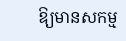ឱ្យមានសកម្ម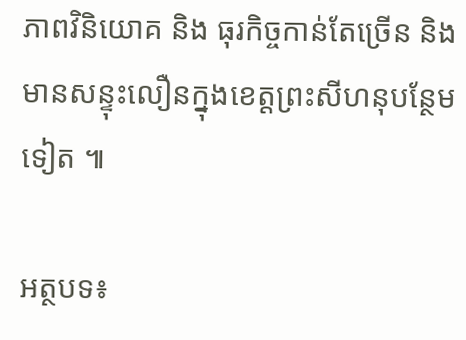ភាពវិនិយោគ និង ធុរកិច្ចកាន់តែច្រើន និង មានសន្ទុះលឿនក្នុងខេត្តព្រះសីហនុបន្ថែមទៀត ៕

អត្ថបទ៖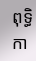ពុទ្ធិកា